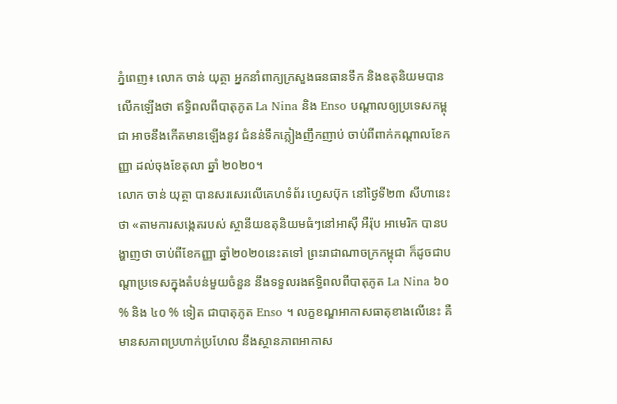ភ្នំពេញ៖ លោក ចាន់ យុត្ថា អ្នកនាំពាក្យក្រសួងធនធានទឹក និងឧតុនិយមបានលើកឡើងថា ឥទ្ធិពលពីបាតុភូត La Nina និង Enso បណ្ដាលឲ្យប្រទេសកម្ពុជា អាចនឹងកើតមានឡើងនូវ ជំនន់ទឹកភ្លៀងញឹកញាប់ ចាប់ពីពាក់កណ្តាលខែកញ្ញា ដល់ចុងខែតុលា ឆ្នាំ ២០២០។
លោក ចាន់ យុត្ថា បានសរសេរលើគេហទំព័រ ហ្វេសប៊ុក នៅថ្ងៃទី២៣ សីហានេះថា «តាមការសង្កេតរបស់ ស្ថានីយឧតុនិយមធំៗនៅអាស៊ី អឺរ៉ុប អាមេរិក បានបង្ហាញថា ចាប់ពីខែកញ្ញា ឆ្នាំ២០២០នេះតទៅ ព្រះរាជាណាចក្រកម្ពុជា ក៏ដូចជាបណ្ដាប្រទេសក្នុងតំបន់មួយចំនួន នឹងទទួលរងឥទ្ធិពលពីបាតុភូត La Nina ៦០ % និង ៤០ % ទៀត ជាបាតុភូត Enso ។ លក្ខខណ្ឌអាកាសធាតុខាងលើនេះ គឺមានសភាពប្រហាក់ប្រហែល នឹងស្ថានភាពអាកាស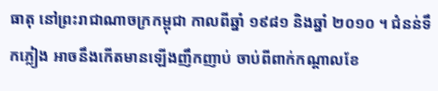ធាតុ នៅព្រះរាជាណាចក្រកម្ពុជា កាលពីឆ្នាំ ១៩៨១ និងឆ្នាំ ២០១០ ។ ជំនន់ទឹកភ្លៀង អាចនឹងកើតមានឡើងញឹកញាប់ ចាប់ពីពាក់កណ្តាលខែ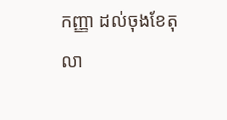កញ្ញា ដល់ចុងខែតុលា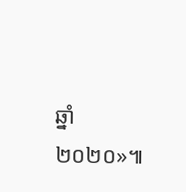ឆ្នាំ២០២០»៕